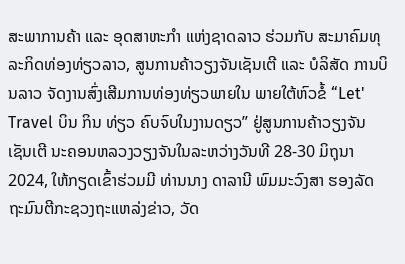ສະພາການຄ້າ ແລະ ອຸດສາຫະກຳ ແຫ່ງຊາດລາວ ຮ່ວມກັບ ສະມາຄົມທຸລະກິດທ່ອງທ່ຽວລາວ, ສູນການຄ້າວຽງຈັນເຊັນເຕີ ແລະ ບໍລິສັດ ການບິນລາວ ຈັດງານສົ່ງເສີມການທ່ອງທ່ຽວພາຍໃນ ພາຍໃຕ້ຫົວຂໍ້ “Let' Travel ບິນ ກິນ ທ່ຽວ ຄົບຈົບໃນງານດຽວ” ຢູ່ສູນການຄ້າວຽງຈັນເຊັນເຕີ ນະຄອນຫລວງວຽງຈັນໃນລະຫວ່າງວັນທີ 28-30 ມິຖຸນາ 2024, ໃຫ້ກຽດເຂົ້າຮ່ວມມີ ທ່ານນາງ ດາລານີ ພົມມະວົງສາ ຮອງລັດຖະມົນຕີກະຊວງຖະແຫລ່ງຂ່າວ, ວັດ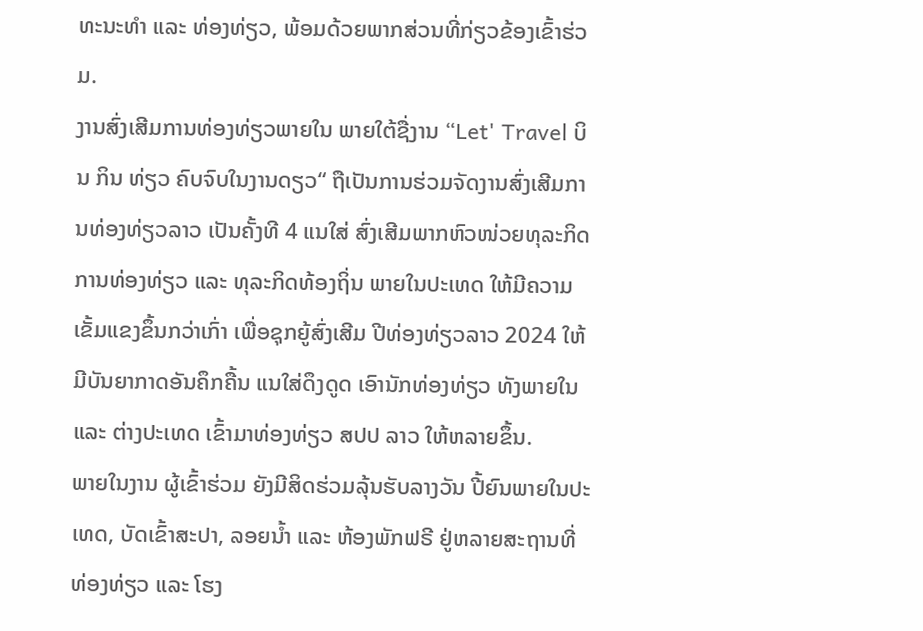ທະນະທຳ ແລະ ທ່ອງທ່ຽວ, ພ້ອມດ້ວຍພາກສ່ວນທີ່ກ່ຽວຂ້ອງເຂົ້າຮ່ວມ.
ງານສົ່ງເສີມການທ່ອງທ່ຽວພາຍໃນ ພາຍໃຕ້ຊື່ງານ “Let' Travel ບິນ ກິນ ທ່ຽວ ຄົບຈົບໃນງານດຽວ“ ຖືເປັນການຮ່ວມຈັດງານສົ່ງເສີມການທ່ອງທ່ຽວລາວ ເປັນຄັ້ງທີ 4 ແນໃສ່ ສົ່ງເສີມພາກຫົວໜ່ວຍທຸລະກິດການທ່ອງທ່ຽວ ແລະ ທຸລະກິດທ້ອງຖິ່ນ ພາຍໃນປະເທດ ໃຫ້ມີຄວາມເຂັ້ມແຂງຂຶ້ນກວ່າເກົ່າ ເພື່ອຊຸກຍູ້ສົ່ງເສີມ ປີທ່ອງທ່ຽວລາວ 2024 ໃຫ້ມີບັນຍາກາດອັນຄຶກຄື້ນ ແນໃສ່ດຶງດູດ ເອົານັກທ່ອງທ່ຽວ ທັງພາຍໃນ ແລະ ຕ່າງປະເທດ ເຂົ້າມາທ່ອງທ່ຽວ ສປປ ລາວ ໃຫ້ຫລາຍຂຶ້ນ.
ພາຍໃນງານ ຜູ້ເຂົ້າຮ່ວມ ຍັງມີສິດຮ່ວມລຸ້ນຮັບລາງວັນ ປີ້ຍົນພາຍໃນປະເທດ, ບັດເຂົ້າສະປາ, ລອຍນໍ້າ ແລະ ຫ້ອງພັກຟຣີ ຢູ່ຫລາຍສະຖານທີ່ທ່ອງທ່ຽວ ແລະ ໂຮງ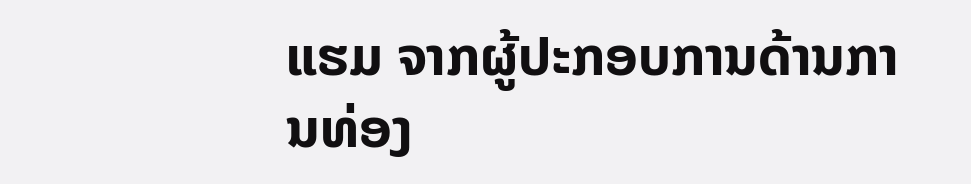ແຮມ ຈາກຜູ້ປະກອບການດ້ານການທ່ອງ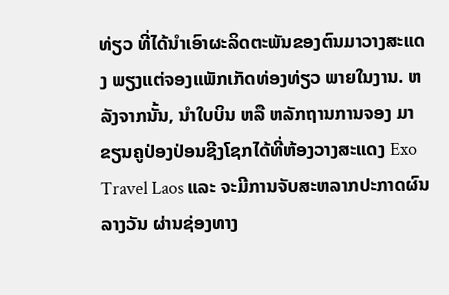ທ່ຽວ ທີ່ໄດ້ນຳເອົາຜະລິດຕະພັນຂອງຕົນມາວາງສະແດງ ພຽງແຕ່ຈອງແພັກເກັດທ່ອງທ່ຽວ ພາຍໃນງານ. ຫລັງຈາກນັ້ນ, ນຳໃບບິນ ຫລື ຫລັກຖານການຈອງ ມາຂຽນຄູປ່ອງປ່ອນຊີງໂຊກໄດ້ທີ່ຫ້ອງວາງສະແດງ Exo Travel Laos ແລະ ຈະມີການຈັບສະຫລາກປະກາດຜົນລາງວັນ ຜ່ານຊ່ອງທາງ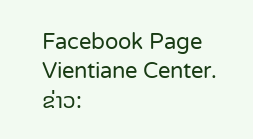Facebook Page Vientiane Center.
ຂ່າວ: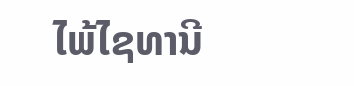ໄພ້ໄຊທານີ